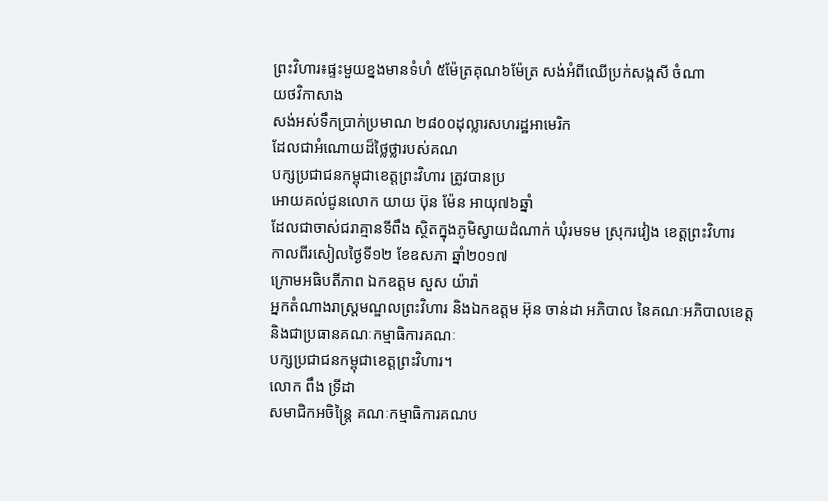ព្រះវិហារ៖ផ្ទះមួយខ្នងមានទំហំ ៥ម៉ែត្រគុណ៦ម៉ែត្រ សង់អំពីឈើប្រក់សង្កសី ចំណា
យថវិកាសាង
សង់អស់ទឹកប្រាក់ប្រមាណ ២៨០០ដុល្លារសហរដ្ឋអាមេរិក
ដែលជាអំណោយដ៏ថ្លៃថ្លារបស់គណ
បក្សប្រជាជនកម្ពុជាខេត្តព្រះវិហារ ត្រូវបានប្រ
អោយគល់ជូនលោក យាយ ប៊ុន ម៉ែន អាយុ៧៦ឆ្នាំ
ដែលជាចាស់ជរាគ្មានទីពឹង ស្ថិតក្នុងភូមិស្វាយដំណាក់ ឃុំរមទម ស្រុករវៀង ខេត្តព្រះវិហារ
កាលពីរសៀលថ្ងៃទី១២ ខែឧសភា ឆ្នាំ២០១៧
ក្រោមអធិបតីភាព ឯកឧត្តម សួស យ៉ារ៉ា
អ្នកតំណាងរាស្រ្តមណ្ឌលព្រះវិហារ និងឯកឧត្តម អ៊ុន ចាន់ដា អភិបាល នៃគណៈអភិបាលខេត្ត
និងជាប្រធានគណៈកម្មាធិការគណៈ
បក្សប្រជាជនកម្ពុជាខេត្តព្រះវិហារ។
លោក ពឹង ទ្រីដា
សមាជិកអចិន្ត្រៃ គណៈកម្មាធិការគណប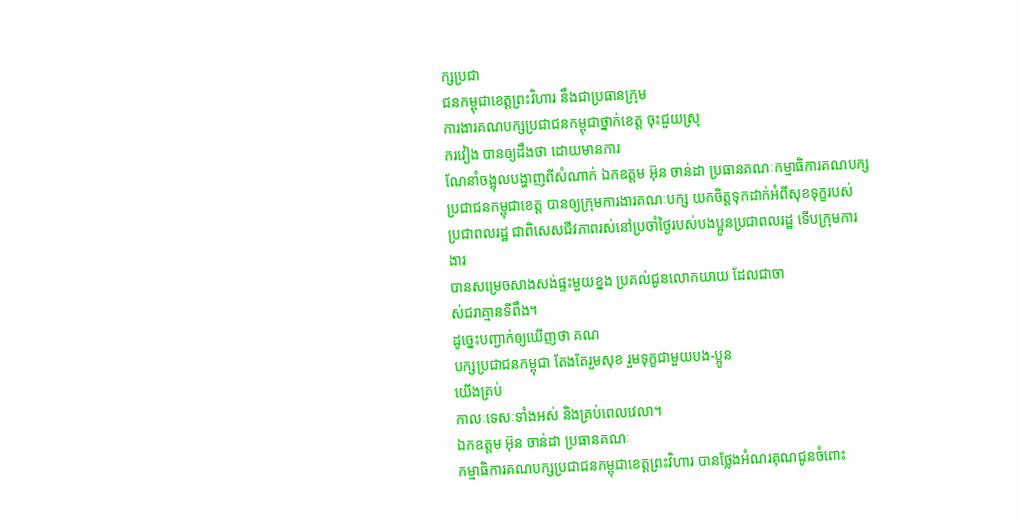ក្សប្រជា
ជនកម្ពុជាខេត្តព្រះវិហារ នឹងជាប្រធានក្រុម
ការងារគណបក្សប្រជាជនកម្ពុជាថ្នាក់ខេត្ត ចុះជួយស្រុ
ករវៀង បានឲ្យដឹងថា ដោយមានការ
ណែនាំចង្អុលបង្ហាញពីសំណាក់ ឯកឧត្តម អ៊ុន ចាន់ដា ប្រធានគណៈកម្មាធិការគណបក្ស
ប្រជាជនកម្ពុជាខេត្ត បានឲ្យក្រុមការងារគណៈបក្ស យកចិត្តទុកដាក់អំពីសុខទុក្ខរបស់
ប្រជាពលរដ្ឋ ជាពិសេសជីវភាពរស់នៅប្រចាំថ្ងៃរបស់បងប្អូនប្រជាពលរដ្ឋ ទើបក្រុមការ
ងារ
បានសម្រេចសាងសង់ផ្ទះមួយខ្នង ប្រគល់ជូនលោកយាយ ដែលជាចា
ស់ជរាគ្មានទីពឹង។
ដូច្នេះបញ្ជាក់ឲ្យឃើញថា គណ
បក្សប្រជាជនកម្ពុជា តែងតែរួមសុខ រួមទុក្ខជាមួយបង-ប្អូន
យើងគ្រប់
កាលៈទេសៈទាំងអស់ និងគ្រប់ពេលវេលា។
ឯកឧត្តម អ៊ុន ចាន់ដា ប្រធានគណៈ
កម្មាធិការគណបក្សប្រជាជនកម្ពុជាខេត្តព្រះវិហារ បានថ្លែងអំណរគុណជូនចំពោះ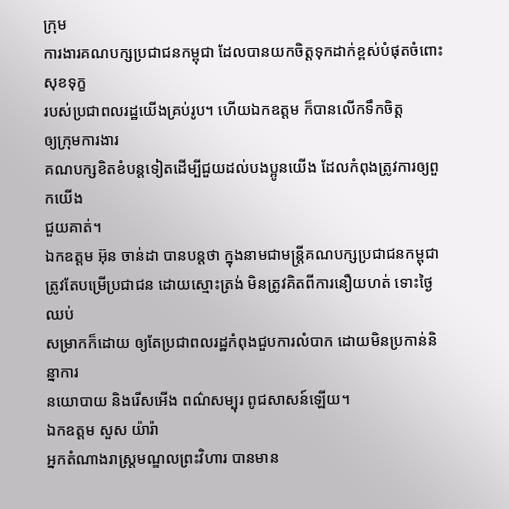ក្រុម
ការងារគណបក្សប្រជាជនកម្ពុជា ដែលបានយកចិត្តទុកដាក់ខ្ពស់បំផុតចំពោះសុខទុក្ខ
របស់ប្រជាពលរដ្ឋយើងគ្រប់រូប។ ហើយឯកឧត្តម ក៏បានលើកទឹកចិត្ត
ឲ្យក្រុមការងារ
គណបក្សខិតខំបន្តទៀតដើម្បីជួយដល់បងប្អូនយើង ដែលកំពុងត្រូវការឲ្យពួកយើង
ជួយគាត់។
ឯកឧត្តម អ៊ុន ចាន់ដា បានបន្តថា ក្នុងនាមជាមន្ត្រីគណបក្សប្រជាជនកម្ពុជា
ត្រូវតែបម្រើប្រជាជន ដោយស្មោះត្រង់ មិនត្រូវគិតពីការនឿយហត់ ទោះថ្ងៃឈប់
សម្រាកក៏ដោយ ឲ្យតែប្រជាពលរដ្ឋកំពុងជួបការលំបាក ដោយមិនប្រកាន់និន្នាការ
នយោបាយ និងរើសអើង ពណ៌សម្បុរ ពូជសាសន៍ឡើយ។
ឯកឧត្តម សួស យ៉ារ៉ា
អ្នកតំណាងរាស្រ្តមណ្ឌលព្រះវិហារ បានមាន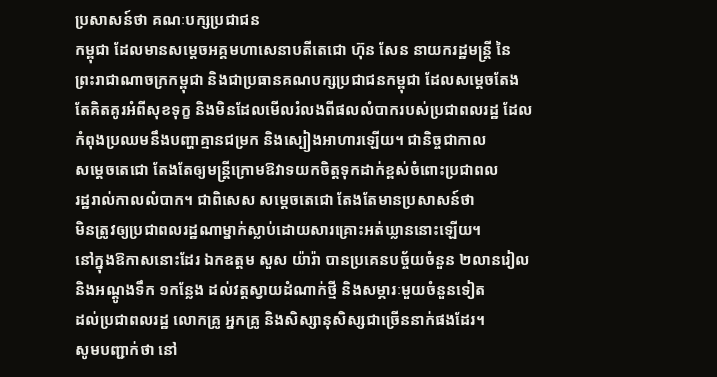ប្រសាសន៍ថា គណៈបក្សប្រជាជន
កម្ពុជា ដែលមានសម្តេចអគ្គមហាសេនាបតីតេជោ ហ៊ុន សែន នាយករដ្ឋមន្រ្តី នៃ
ព្រះរាជាណាចក្រកម្ពុជា និងជាប្រធានគណបក្សប្រជាជនកម្ពុជា ដែលសម្តេចតែង
តែគិតគូរអំពីសុខទុក្ខ និងមិនដែលមើលរំលងពីផលលំបាករបស់ប្រជាពលរដ្ឋ ដែល
កំពុងប្រឈមនឹងបញ្ហាគ្មានជម្រក និងស្បៀងអាហារឡើយ។ ជានិច្ចជាកាល
សម្តេចតេជោ តែងតែឲ្យមន្រ្តីក្រោមឱវាទយកចិត្តទុកដាក់ខ្ពស់ចំពោះប្រជាពល
រដ្ឋរាល់កាលលំបាក។ ជាពិសេស សម្តេចតេជោ តែងតែមានប្រសាសន៍ថា
មិនត្រូវឲ្យប្រជាពលរដ្ឋណាម្នាក់ស្លាប់ដោយសារគ្រោះអត់ឃ្លាននោះឡើយ។
នៅក្នុងឱកាសនោះដែរ ឯកឧត្តម សួស យ៉ារ៉ា បានប្រគេនបច្ច័យចំនួន ២លានរៀល
និងអណ្តូងទឹក ១កន្លែង ដល់វត្តស្វាយដំណាក់ថ្មី និងសម្ភារៈមួយចំនួនទៀត
ដល់ប្រជាពលរដ្ឋ លោកគ្រូ អ្នកគ្រូ និងសិស្សានុសិស្សជាច្រើននាក់ផងដែរ។
សូមបញ្ជាក់ថា នៅ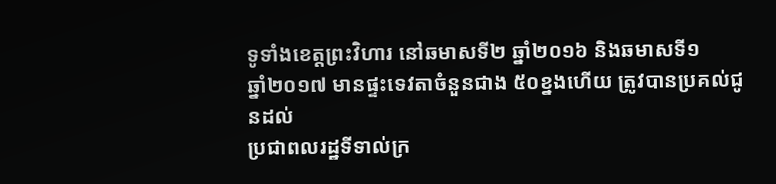ទូទាំងខេត្តព្រះវិហារ នៅឆមាសទី២ ឆ្នាំ២០១៦ និងឆមាសទី១
ឆ្នាំ២០១៧ មានផ្ទះទេវតាចំនួនជាង ៥០ខ្នងហើយ ត្រូវបានប្រគល់ជូនដល់
ប្រជាពលរដ្ឋទីទាល់ក្រ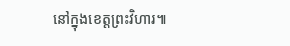នៅក្នុងខេត្តព្រះវិហារ៕